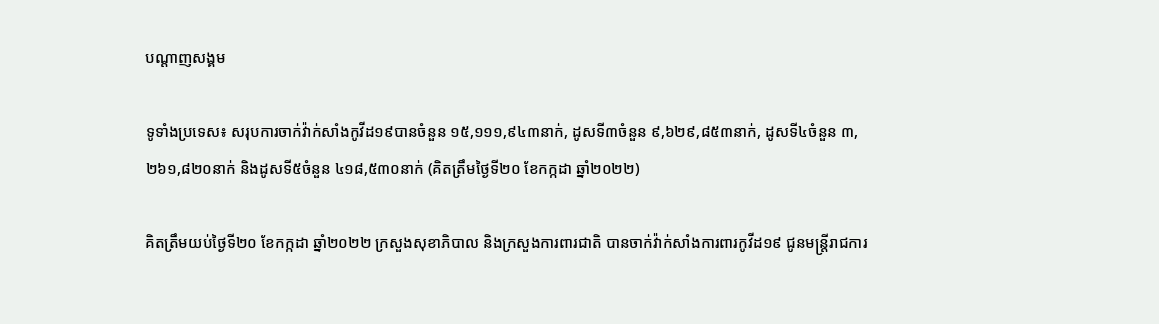បណ្តាញសង្គម

ទូទាំងប្រទេស៖ សរុបការចាក់វ៉ាក់សាំងកូវីដ១៩បានចំនួន ១៥,១១១,៩៤៣នាក់, ដូសទី៣ចំនួន ៩,៦២៩,៨៥៣នាក់, ដូសទី៤ចំនួន ៣,២៦១,៨២០នាក់ និងដូសទី៥ចំនួន ៤១៨,៥៣០នាក់ (គិតត្រឹមថ្ងៃទី២០ ខែកក្កដា ឆ្នាំ២០២២)

គិតត្រឹមយប់ថ្ងៃទី២០ ខែកក្កដា ឆ្នាំ២០២២ ក្រសួងសុខាភិបាល និងក្រសួងការពារជាតិ បានចាក់វ៉ាក់សាំងការពារកូវីដ១៩ ជូនមន្រ្តីរាជការ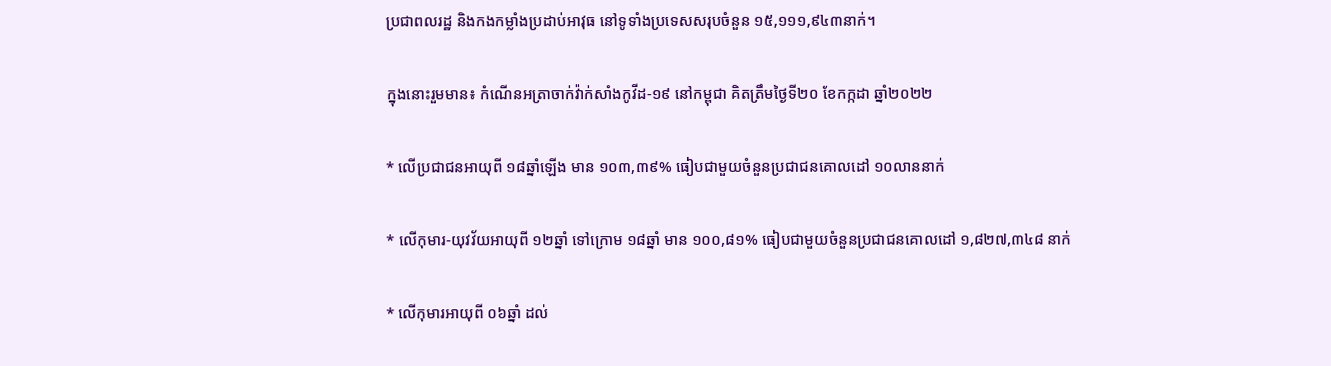ប្រជាពលរដ្ឋ និងកងកម្លាំងប្រដាប់អាវុធ នៅទូទាំងប្រទេសសរុបចំនួន ១៥,១១១,៩៤៣នាក់។

ក្នុងនោះរួមមាន៖ កំណើនអត្រាចាក់វ៉ាក់សាំងកូវីដ-១៩ នៅកម្ពុជា គិតត្រឹមថ្ងៃទី២០ ខែកក្កដា ឆ្នាំ២០២២

* លើប្រជាជនអាយុពី ១៨ឆ្នាំឡើង មាន ១០៣,៣៩% ធៀបជាមួយចំនួនប្រជាជនគោលដៅ ១០លាននាក់

* លើកុមារ-យុវវ័យអាយុពី ១២ឆ្នាំ ទៅក្រោម ១៨ឆ្នាំ មាន ១០០,៨១% ធៀបជាមួយចំនួនប្រជាជនគោលដៅ ១,៨២៧,៣៤៨ នាក់

* លើកុមារអាយុពី ០៦ឆ្នាំ ដល់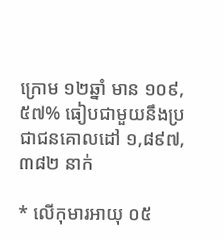ក្រោម ១២ឆ្នាំ មាន ១០៩,៥៧% ធៀបជាមួយនឹងប្រជាជនគោលដៅ ១,៨៩៧, ៣៨២ នាក់

* លើកុមារអាយុ ០៥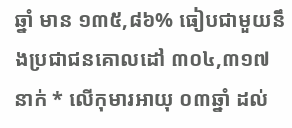ឆ្នាំ មាន ១៣៥,៨៦% ធៀបជាមួយនឹងប្រជាជនគោលដៅ ៣០៤,៣១៧ នាក់ * លើកុមារអាយុ ០៣ឆ្នាំ ដល់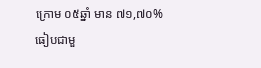ក្រោម ០៥ឆ្នាំ មាន ៧១,៧០% ធៀបជាមួ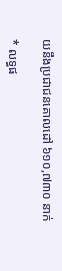យនឹងប្រជាជនគោលដៅ ៦១០,៧៣០ នាក់

* លទ្ធផ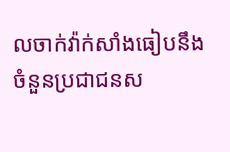លចាក់វ៉ាក់សាំងធៀបនឹងចំនួនប្រជាជនស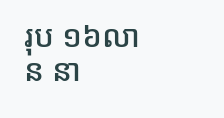រុប ១៦លាន នា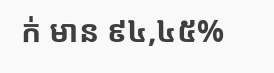ក់ មាន ៩៤,៤៥%